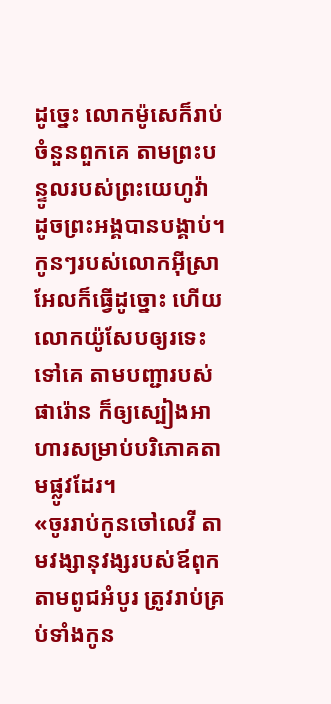ដូច្នេះ លោកម៉ូសេក៏រាប់ចំនួនពួកគេ តាមព្រះបន្ទូលរបស់ព្រះយេហូវ៉ា ដូចព្រះអង្គបានបង្គាប់។
កូនៗរបស់លោកអ៊ីស្រាអែលក៏ធ្វើដូច្នោះ ហើយលោកយ៉ូសែបឲ្យរទេះទៅគេ តាមបញ្ជារបស់ផារ៉ោន ក៏ឲ្យស្បៀងអាហារសម្រាប់បរិភោគតាមផ្លូវដែរ។
«ចូររាប់កូនចៅលេវី តាមវង្សានុវង្សរបស់ឪពុក តាមពូជអំបូរ ត្រូវរាប់គ្រប់ទាំងកូន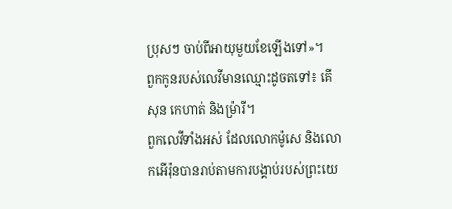ប្រុសៗ ចាប់ពីអាយុមួយខែឡើងទៅ»។
ពួកកូនរបស់លេវីមានឈ្មោះដូចតទៅ៖ គើសុន កេហាត់ និងម្រ៉ារី។
ពួកលេវីទាំងអស់ ដែលលោកម៉ូសេ និងលោកអើរ៉ុនបានរាប់តាមការបង្គាប់របស់ព្រះយេ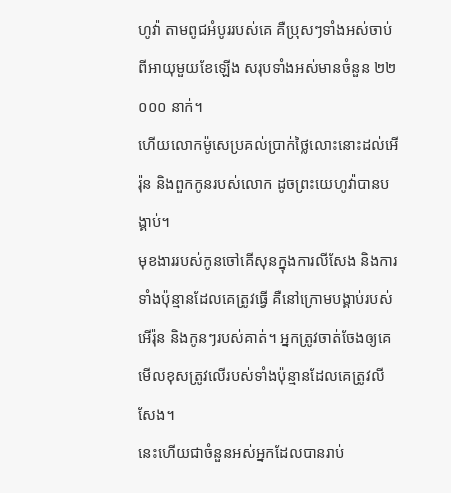ហូវ៉ា តាមពូជអំបូររបស់គេ គឺប្រុសៗទាំងអស់ចាប់ពីអាយុមួយខែឡើង សរុបទាំងអស់មានចំនួន ២២ ០០០ នាក់។
ហើយលោកម៉ូសេប្រគល់ប្រាក់ថ្លៃលោះនោះដល់អើរ៉ុន និងពួកកូនរបស់លោក ដូចព្រះយេហូវ៉ាបានបង្គាប់។
មុខងាររបស់កូនចៅគើសុនក្នុងការលីសែង និងការទាំងប៉ុន្មានដែលគេត្រូវធ្វើ គឺនៅក្រោមបង្គាប់របស់អើរ៉ុន និងកូនៗរបស់គាត់។ អ្នកត្រូវចាត់ចែងឲ្យគេមើលខុសត្រូវលើរបស់ទាំងប៉ុន្មានដែលគេត្រូវលីសែង។
នេះហើយជាចំនួនអស់អ្នកដែលបានរាប់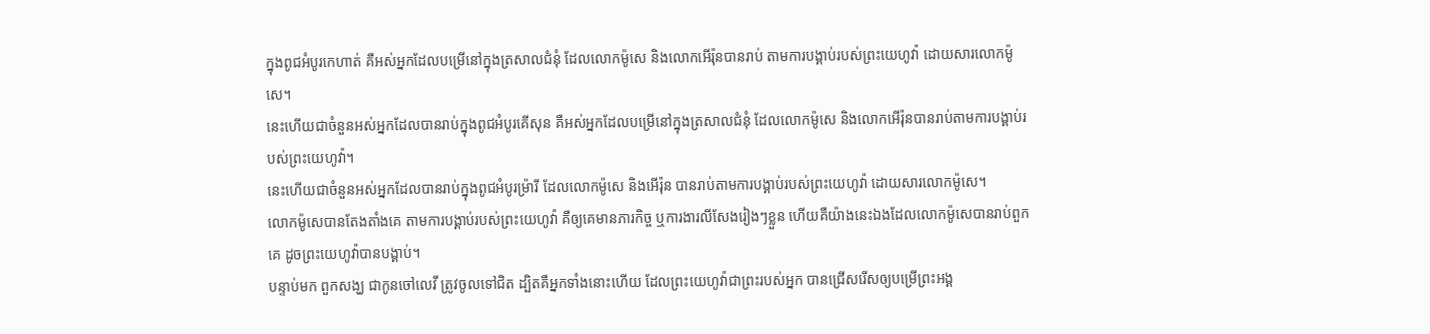ក្នុងពូជអំបូរកេហាត់ គឺអស់អ្នកដែលបម្រើនៅក្នុងត្រសាលជំនុំ ដែលលោកម៉ូសេ និងលោកអើរ៉ុនបានរាប់ តាមការបង្គាប់របស់ព្រះយេហូវ៉ា ដោយសារលោកម៉ូសេ។
នេះហើយជាចំនួនអស់អ្នកដែលបានរាប់ក្នុងពូជអំបូរគើសុន គឺអស់អ្នកដែលបម្រើនៅក្នុងត្រសាលជំនុំ ដែលលោកម៉ូសេ និងលោកអើរ៉ុនបានរាប់តាមការបង្គាប់របស់ព្រះយេហូវ៉ា។
នេះហើយជាចំនួនអស់អ្នកដែលបានរាប់ក្នុងពូជអំបូរម្រ៉ារី ដែលលោកម៉ូសេ និងអើរ៉ុន បានរាប់តាមការបង្គាប់របស់ព្រះយេហូវ៉ា ដោយសារលោកម៉ូសេ។
លោកម៉ូសេបានតែងតាំងគេ តាមការបង្គាប់របស់ព្រះយេហូវ៉ា គឺឲ្យគេមានភារកិច្ច ឬការងារលីសែងរៀងៗខ្លួន ហើយគឺយ៉ាងនេះឯងដែលលោកម៉ូសេបានរាប់ពួកគេ ដូចព្រះយេហូវ៉ាបានបង្គាប់។
បន្ទាប់មក ពួកសង្ឃ ជាកូនចៅលេវី ត្រូវចូលទៅជិត ដ្បិតគឺអ្នកទាំងនោះហើយ ដែលព្រះយេហូវ៉ាជាព្រះរបស់អ្នក បានជ្រើសរើសឲ្យបម្រើព្រះអង្គ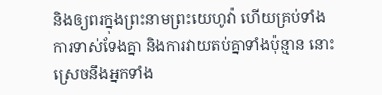និងឲ្យពរក្នុងព្រះនាមព្រះយេហូវ៉ា ហើយគ្រប់ទាំងការទាស់ទែងគ្នា និងការវាយតប់គ្នាទាំងប៉ុន្មាន នោះស្រេចនឹងអ្នកទាំង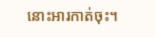នោះអារកាត់ចុះ។